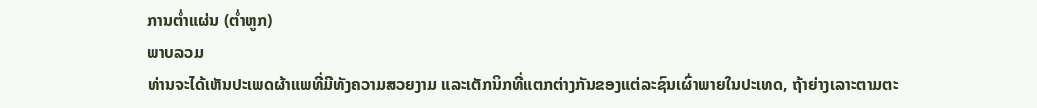ການຕໍ່າແຜ່ນ (ຕໍ່າຫູກ)
ພາບລວມ
ທ່ານຈະໄດ້ເຫັນປະເພດຜ້າແພທີ່ມີທັງຄວາມສວຍງາມ ແລະເຕັກນິກທີ່ແຕກຕ່າງກັນຂອງແຕ່ລະຊົນເຜົ່າພາຍໃນປະເທດ, ຖ້າຍ່າງເລາະຕາມຕະ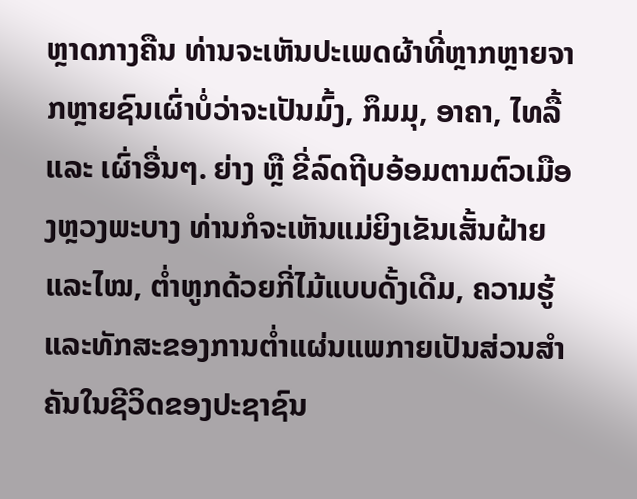ຫຼາດກາງຄືນ ທ່ານຈະເຫັນປະເພດຜ້າທີ່ຫຼາກຫຼາຍຈາກຫຼາຍຊົນເຜົ່າບໍ່ວ່າຈະເປັນມົ້ງ, ກຶມມຸ, ອາຄາ, ໄທລື້ ແລະ ເຜົ່າອື່ນໆ. ຍ່າງ ຫຼື ຂີ່ລົດຖີບອ້ອມຕາມຕົວເມືອງຫຼວງພະບາງ ທ່ານກໍຈະເຫັນແມ່ຍິງເຂັນເສັ້ນຝ້າຍ ແລະໄໝ, ຕໍ່າຫູກດ້ວຍກີ່ໄມ້ແບບດັ້ງເດີມ, ຄວາມຮູ້ ແລະທັກສະຂອງການຕໍ່າແຜ່ນແພກາຍເປັນສ່ວນສໍາຄັນໃນຊີວິດຂອງປະຊາຊົນ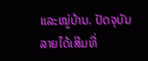ແລະໝູ່ບ້ານ. ປັດຈຸບັນ ລາຍໄດ້ເສີມທີ່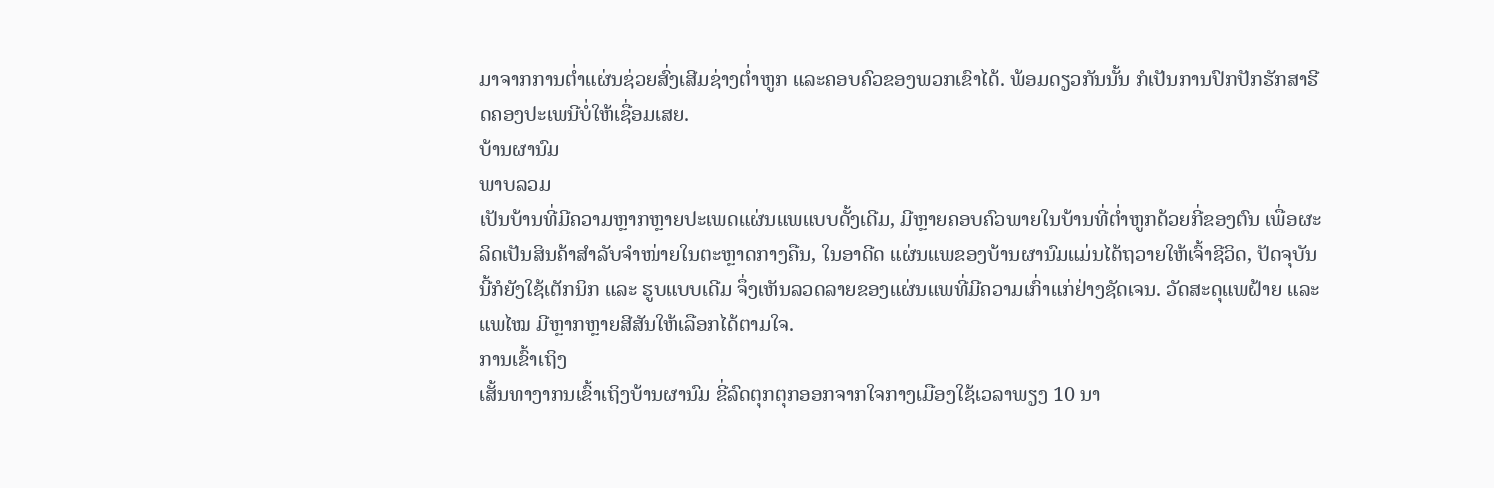ມາຈາກການຕໍ່າແຜ່ນຊ່ວຍສົ່ງເສີມຊ່າງຕໍ່າຫູກ ແລະຄອບຄົວຂອງພວກເຂົາໄດ້. ພ້ອມດຽວກັນນັ້ນ ກໍເປັນການປົກປັກຮັກສາຮີດຄອງປະເພນີບໍ່ໃຫ້ເຊື່ອມເສຍ.
ບ້ານຜານົມ
ພາບລວມ
ເປັນບ້ານທີ່ມີຄວາມຫຼາກຫຼາຍປະເພດແຜ່ນແພແບບດັ້ງເດີມ, ມີຫຼາຍຄອບຄົວພາຍໃນບ້ານທີ່ຕໍ່າຫູກດ້ວຍກີ່ຂອງຕົນ ເພື່ອຜະລິດເປັນສິນຄ້າສໍາລັບຈໍາໜ່າຍໃນຕະຫຼາດກາງຄືນ, ໃນອາດີດ ແຜ່ນແພຂອງບ້ານຜານົມແມ່ນໄດ້ຖວາຍໃຫ້ເຈົ້າຊີວິດ, ປັດຈຸບັນ ນີ້ກໍຍັງໃຊ້ເຕັກນິກ ແລະ ຮູບແບບເດີມ ຈຶ່ງເຫັນລວດລາຍຂອງແຜ່ນແພທີ່ມີຄວາມເກົ່າແກ່ຢ່າງຊັດເຈນ. ວັດສະດຸແພຝ້າຍ ແລະແພໄໝ ມີຫຼາກຫຼາຍສີສັນໃຫ້ເລືອກໄດ້ຕາມໃຈ.
ການເຂົ້າເຖິງ
ເສັ້ນທາງາກນເຂົ້າເຖິງບ້ານຜານົມ ຂີ່ລົດຕຸກຕຸກອອກຈາກໃຈກາງເມືອງໃຊ້ເວລາພຽງ 10 ນາ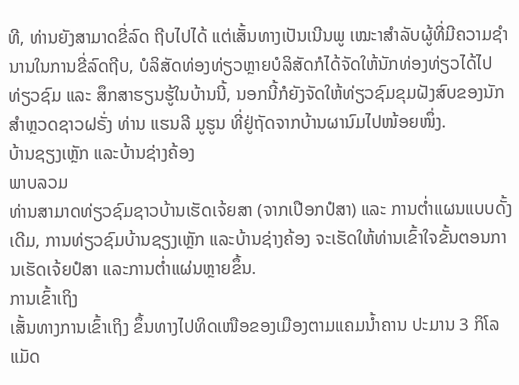ທີ, ທ່ານຍັງສາມາດຂີ່ລົດ ຖີບໄປໄດ້ ແຕ່ເສັ້ນທາງເປັນເນີນພູ ເໝະາສໍາລັບຜູ້ທີ່ມີຄວາມຊໍານານໃນການຂີ່ລົດຖີບ, ບໍລິສັດທ່ອງທ່ຽວຫຼາຍບໍລິສັດກໍໄດ້ຈັດໃຫ້ນັກທ່ອງທ່ຽວໄດ້ໄປທ່ຽວຊົມ ແລະ ສຶກສາຮຽນຮູ້ໃນບ້ານນີ້, ນອກນີ້ກໍຍັງຈັດໃຫ້ທ່ຽວຊົມຂຸມຝັງສົບຂອງນັກ ສໍາຫຼວດຊາວຝຣັ່ງ ທ່ານ ແຮນລີ ມູຮູນ ທີ່ຢູ່ຖັດຈາກບ້ານຜານົມໄປໜ້ອຍໜຶ່ງ.
ບ້ານຊຽງເຫຼັກ ແລະບ້ານຊ່າງຄ້ອງ
ພາບລວມ
ທ່ານສາມາດທ່ຽວຊົມຊາວບ້ານເຮັດເຈ້ຍສາ (ຈາກເປືອກປໍສາ) ແລະ ການຕໍ່າແຜນແບບດັ້ງເດີມ, ການທ່ຽວຊົມບ້ານຊຽງເຫຼັກ ແລະບ້ານຊ່າງຄ້ອງ ຈະເຮັດໃຫ້ທ່ານເຂົ້າໃຈຂັ້ນຕອນການເຮັດເຈ້ຍປໍສາ ແລະການຕໍ່າແຜ່ນຫຼາຍຂຶ້ນ.
ການເຂົ້າເຖິງ
ເສັ້ນທາງການເຂົ້າເຖິງ ຂຶ້ນທາງໄປທິດເໜືອຂອງເມືອງຕາມແຄມນໍ້າຄານ ປະມານ 3 ກິໂລແມັດ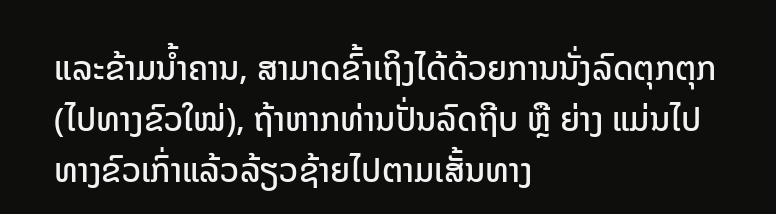ແລະຂ້າມນໍ້າຄານ, ສາມາດຂົ້າເຖິງໄດ້ດ້ວຍການນັ່ງລົດຕຸກຕຸກ (ໄປທາງຂົວໃໝ່), ຖ້າຫາກທ່ານປັ່ນລົດຖີບ ຫຼື ຍ່າງ ແມ່ນໄປທາງຂົວເກົ່າແລ້ວລ້ຽວຊ້າຍໄປຕາມເສັ້ນທາງ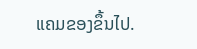ແຄມຂອງຂຶ້ນໄປ.